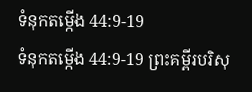ទំនុកតម្កើង 44:9-19
ទំនុកតម្កើង 44:9-19 ព្រះគម្ពីរបរិសុ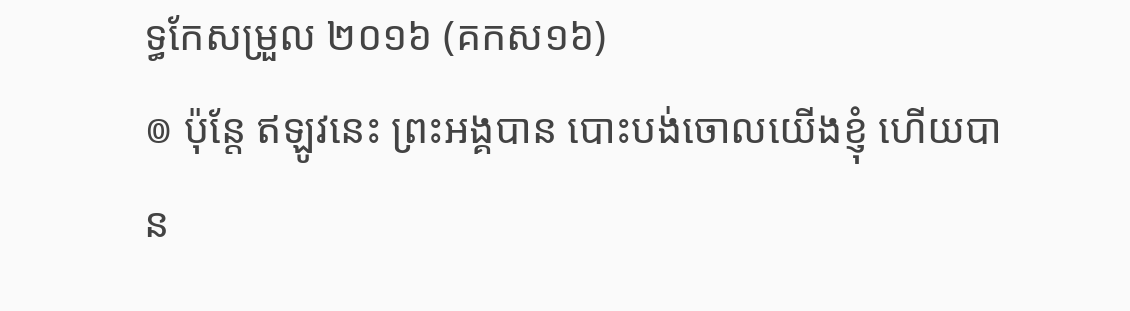ទ្ធកែសម្រួល ២០១៦ (គកស១៦)
៙ ប៉ុន្តែ ឥឡូវនេះ ព្រះអង្គបាន បោះបង់ចោលយើងខ្ញុំ ហើយបាន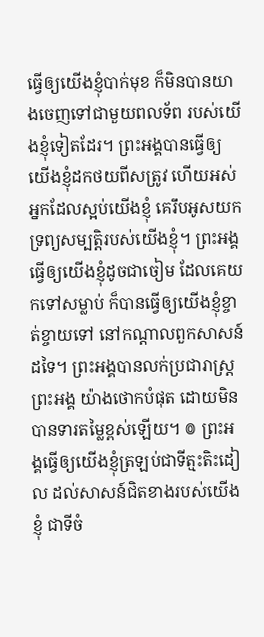ធ្វើឲ្យយើងខ្ញុំបាក់មុខ ក៏មិនបានយាងចេញទៅជាមួយពលទ័ព របស់យើងខ្ញុំទៀតដែរ។ ព្រះអង្គបានធ្វើឲ្យយើងខ្ញុំដកថយពីសត្រូវ ហើយអស់អ្នកដែលស្អប់យើងខ្ញុំ គេរឹបអូសយកទ្រព្យសម្បត្តិរបស់យើងខ្ញុំ។ ព្រះអង្គធ្វើឲ្យយើងខ្ញុំដូចជាចៀម ដែលគេយកទៅសម្លាប់ ក៏បានធ្វើឲ្យយើងខ្ញុំខ្ចាត់ខ្ចាយទៅ នៅកណ្ដាលពួកសាសន៍ដទៃ។ ព្រះអង្គបានលក់ប្រជារាស្ត្រព្រះអង្គ យ៉ាងថោកបំផុត ដោយមិនបានទារតម្លៃខ្ពស់ឡើយ។ ៙ ព្រះអង្គធ្វើឲ្យយើងខ្ញុំត្រឡប់ជាទីត្មះតិះដៀល ដល់សាសន៍ជិតខាងរបស់យើងខ្ញុំ ជាទីចំ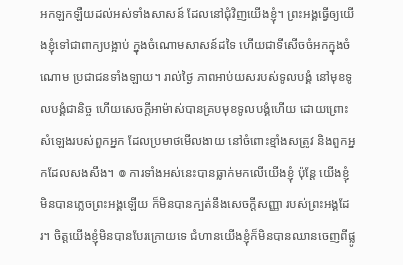អកឡកឡឺយដល់អស់ទាំងសាសន៍ ដែលនៅជុំវិញយើងខ្ញុំ។ ព្រះអង្គធ្វើឲ្យយើងខ្ញុំទៅជាពាក្យបង្អាប់ ក្នុងចំណោមសាសន៍ដទៃ ហើយជាទីសើចចំអកក្នុងចំណោម ប្រជាជនទាំងឡាយ។ រាល់ថ្ងៃ ភាពអាប់យសរបស់ទូលបង្គំ នៅមុខទូលបង្គំជានិច្ច ហើយសេចក្ដីអាម៉ាស់បានគ្របមុខទូលបង្គំហើយ ដោយព្រោះសំឡេងរបស់ពួកអ្នក ដែលប្រមាថមើលងាយ នៅចំពោះខ្មាំងសត្រូវ និងពួកអ្នកដែលសងសឹង។ ៙ ការទាំងអស់នេះបានធ្លាក់មកលើយើងខ្ញុំ ប៉ុន្តែ យើងខ្ញុំមិនបានភ្លេចព្រះអង្គឡើយ ក៏មិនបានក្បត់នឹងសេចក្ដីសញ្ញា របស់ព្រះអង្គដែរ។ ចិត្តយើងខ្ញុំមិនបានបែរក្រោយទេ ជំហានយើងខ្ញុំក៏មិនបានឈានចេញពីផ្លូ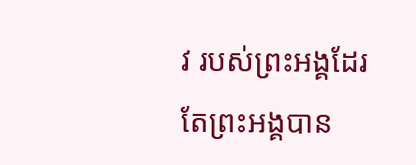វ របស់ព្រះអង្គដែរ តែព្រះអង្គបាន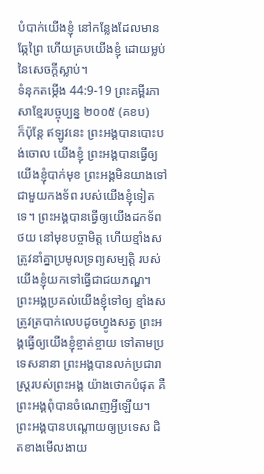បំបាក់យើងខ្ញុំ នៅកន្លែងដែលមានឆ្កែព្រៃ ហើយគ្របយើងខ្ញុំ ដោយម្លប់នៃសេចក្ដីស្លាប់។
ទំនុកតម្កើង 44:9-19 ព្រះគម្ពីរភាសាខ្មែរបច្ចុប្បន្ន ២០០៥ (គខប)
ក៏ប៉ុន្តែ ឥឡូវនេះ ព្រះអង្គបានបោះបង់ចោល យើងខ្ញុំ ព្រះអង្គបានធ្វើឲ្យយើងខ្ញុំបាក់មុខ ព្រះអង្គមិនយាងទៅជាមួយកងទ័ព របស់យើងខ្ញុំទៀតទេ។ ព្រះអង្គបានធ្វើឲ្យយើងដកទ័ពថយ នៅមុខបច្ចាមិត្ត ហើយខ្មាំងសត្រូវនាំគ្នាប្រមូលទ្រព្យសម្បត្តិ របស់យើងខ្ញុំយកទៅធ្វើជាជយភណ្ឌ។ ព្រះអង្គប្រគល់យើងខ្ញុំទៅឲ្យ ខ្មាំងសត្រូវត្របាក់លេបដូចហ្វូងសត្វ ព្រះអង្គធ្វើឲ្យយើងខ្ញុំខ្ចាត់ខ្ចាយ ទៅតាមប្រទេសនានា ព្រះអង្គបានលក់ប្រជារាស្ត្ររបស់ព្រះអង្គ យ៉ាងថោកបំផុត គឺព្រះអង្គពុំបានចំណេញអ្វីឡើយ។ ព្រះអង្គបានបណ្ដោយឲ្យប្រទេស ជិតខាងមើលងាយ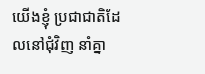យើងខ្ញុំ ប្រជាជាតិដែលនៅជុំវិញ នាំគ្នា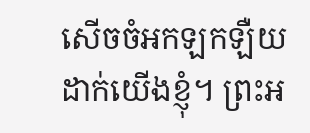សើចចំអកឡកឡឺយដាក់យើងខ្ញុំ។ ព្រះអ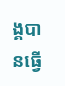ង្គបានធ្វើ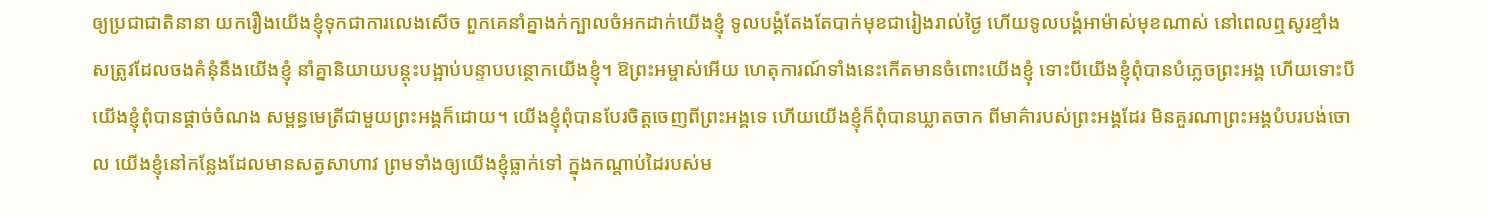ឲ្យប្រជាជាតិនានា យករឿងយើងខ្ញុំទុកជាការលេងសើច ពួកគេនាំគ្នាងក់ក្បាលចំអកដាក់យើងខ្ញុំ ទូលបង្គំតែងតែបាក់មុខជារៀងរាល់ថ្ងៃ ហើយទូលបង្គំអាម៉ាស់មុខណាស់ នៅពេលឮសូរខ្មាំងសត្រូវដែលចងគំនុំនឹងយើងខ្ញុំ នាំគ្នានិយាយបន្តុះបង្អាប់បន្ទាបបន្ថោកយើងខ្ញុំ។ ឱព្រះអម្ចាស់អើយ ហេតុការណ៍ទាំងនេះកើតមានចំពោះយើងខ្ញុំ ទោះបីយើងខ្ញុំពុំបានបំភ្លេចព្រះអង្គ ហើយទោះបីយើងខ្ញុំពុំបានផ្ដាច់ចំណង សម្ពន្ធមេត្រីជាមួយព្រះអង្គក៏ដោយ។ យើងខ្ញុំពុំបានបែរចិត្តចេញពីព្រះអង្គទេ ហើយយើងខ្ញុំក៏ពុំបានឃ្លាតចាក ពីមាគ៌ារបស់ព្រះអង្គដែរ មិនគួរណាព្រះអង្គបំបរបង់ចោល យើងខ្ញុំនៅកន្លែងដែលមានសត្វសាហាវ ព្រមទាំងឲ្យយើងខ្ញុំធ្លាក់ទៅ ក្នុងកណ្ដាប់ដៃរបស់ម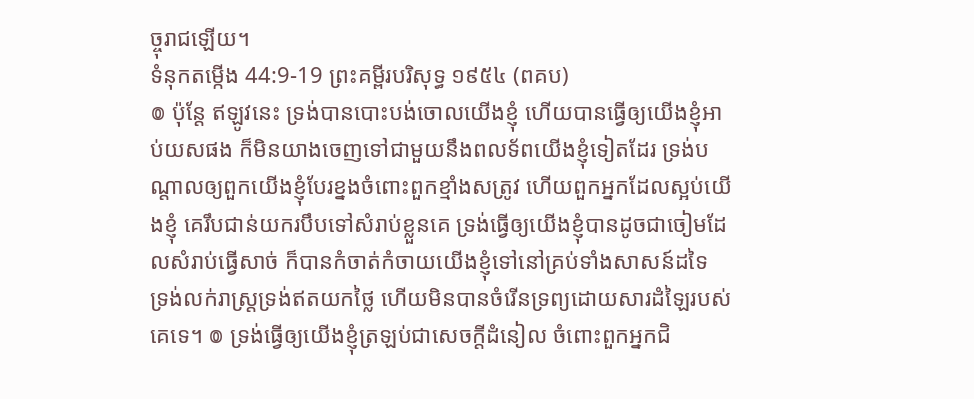ច្ចុរាជឡើយ។
ទំនុកតម្កើង 44:9-19 ព្រះគម្ពីរបរិសុទ្ធ ១៩៥៤ (ពគប)
៙ ប៉ុន្តែ ឥឡូវនេះ ទ្រង់បានបោះបង់ចោលយើងខ្ញុំ ហើយបានធ្វើឲ្យយើងខ្ញុំអាប់យសផង ក៏មិនយាងចេញទៅជាមួយនឹងពលទ័ពយើងខ្ញុំទៀតដែរ ទ្រង់បណ្តាលឲ្យពួកយើងខ្ញុំបែរខ្នងចំពោះពួកខ្មាំងសត្រូវ ហើយពួកអ្នកដែលស្អប់យើងខ្ញុំ គេរឹបជាន់យករបឹបទៅសំរាប់ខ្លួនគេ ទ្រង់ធ្វើឲ្យយើងខ្ញុំបានដូចជាចៀមដែលសំរាប់ធ្វើសាច់ ក៏បានកំចាត់កំចាយយើងខ្ញុំទៅនៅគ្រប់ទាំងសាសន៍ដទៃ ទ្រង់លក់រាស្ត្រទ្រង់ឥតយកថ្លៃ ហើយមិនបានចំរើនទ្រព្យដោយសារដំឡៃរបស់គេទេ។ ៙ ទ្រង់ធ្វើឲ្យយើងខ្ញុំត្រឡប់ជាសេចក្ដីដំនៀល ចំពោះពួកអ្នកជិ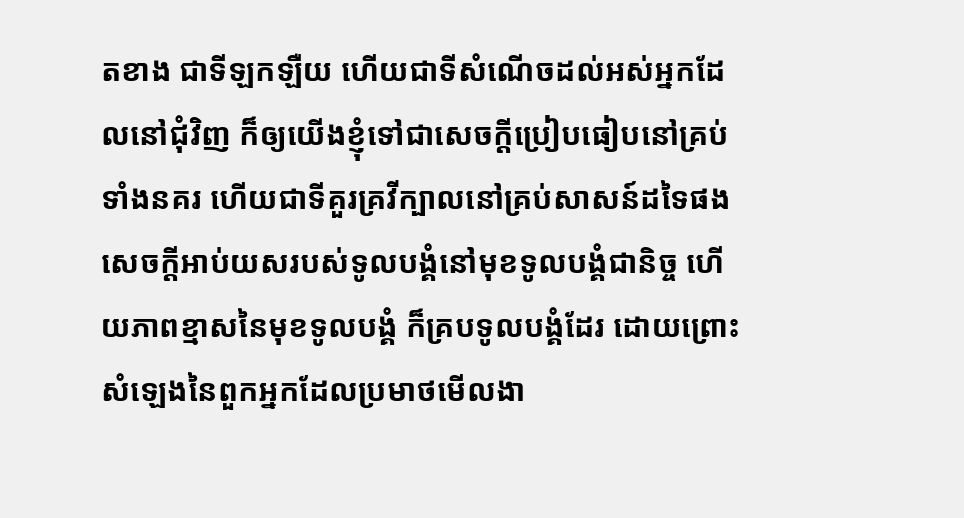តខាង ជាទីឡកឡឺយ ហើយជាទីសំណើចដល់អស់អ្នកដែលនៅជុំវិញ ក៏ឲ្យយើងខ្ញុំទៅជាសេចក្ដីប្រៀបធៀបនៅគ្រប់ទាំងនគរ ហើយជាទីគួរគ្រវីក្បាលនៅគ្រប់សាសន៍ដទៃផង សេចក្ដីអាប់យសរបស់ទូលបង្គំនៅមុខទូលបង្គំជានិច្ច ហើយភាពខ្មាសនៃមុខទូលបង្គំ ក៏គ្របទូលបង្គំដែរ ដោយព្រោះសំឡេងនៃពួកអ្នកដែលប្រមាថមើលងា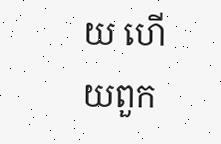យ ហើយពួក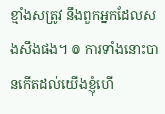ខ្មាំងសត្រូវ នឹងពួកអ្នកដែលសងសឹងផង។ ៙ ការទាំងនោះបានកើតដល់យើងខ្ញុំហើ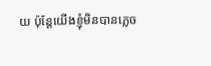យ ប៉ុន្តែយើងខ្ញុំមិនបានភ្លេច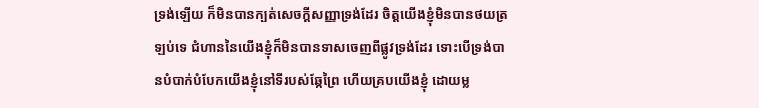ទ្រង់ឡើយ ក៏មិនបានក្បត់សេចក្ដីសញ្ញាទ្រង់ដែរ ចិត្តយើងខ្ញុំមិនបានថយត្រឡប់ទេ ជំហាននៃយើងខ្ញុំក៏មិនបានទាសចេញពីផ្លូវទ្រង់ដែរ ទោះបើទ្រង់បានបំបាក់បំបែកយើងខ្ញុំនៅទីរបស់ឆ្កែព្រៃ ហើយគ្របយើងខ្ញុំ ដោយម្ល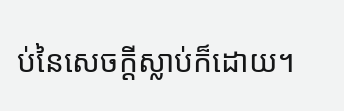ប់នៃសេចក្ដីស្លាប់ក៏ដោយ។